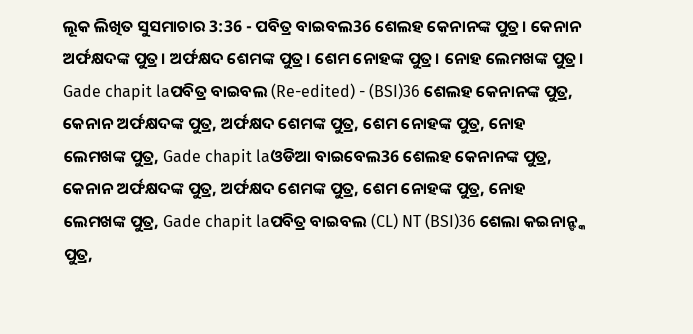ଲୂକ ଲିଖିତ ସୁସମାଚାର 3:36 - ପବିତ୍ର ବାଇବଲ36 ଶେଲହ କେନାନଙ୍କ ପୁତ୍ର। କେନାନ ଅର୍ଫକ୍ଷଦଙ୍କ ପୁତ୍ର। ଅର୍ଫକ୍ଷଦ ଶେମଙ୍କ ପୁତ୍ର। ଶେମ ନୋହଙ୍କ ପୁତ୍ର। ନୋହ ଲେମଖଙ୍କ ପୁତ୍ର। Gade chapit laପବିତ୍ର ବାଇବଲ (Re-edited) - (BSI)36 ଶେଲହ କେନାନଙ୍କ ପୁତ୍ର, କେନାନ ଅର୍ଫକ୍ଷଦଙ୍କ ପୁତ୍ର, ଅର୍ଫକ୍ଷଦ ଶେମଙ୍କ ପୁତ୍ର, ଶେମ ନୋହଙ୍କ ପୁତ୍ର, ନୋହ ଲେମଖଙ୍କ ପୁତ୍ର, Gade chapit laଓଡିଆ ବାଇବେଲ36 ଶେଲହ କେନାନଙ୍କ ପୁତ୍ର, କେନାନ ଅର୍ଫକ୍ଷଦଙ୍କ ପୁତ୍ର, ଅର୍ଫକ୍ଷଦ ଶେମଙ୍କ ପୁତ୍ର, ଶେମ ନୋହଙ୍କ ପୁତ୍ର, ନୋହ ଲେମଖଙ୍କ ପୁତ୍ର, Gade chapit laପବିତ୍ର ବାଇବଲ (CL) NT (BSI)36 ଶେଲା କଇନାନ୍ଙ୍କ ପୁତ୍ର,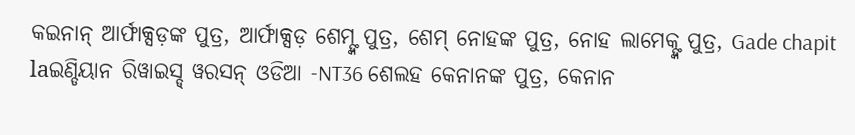କଇନାନ୍ ଆର୍ଫାକ୍ସଡ଼ଙ୍କ ପୁତ୍ର, ଆର୍ଫାକ୍ସଡ଼ ଶେମ୍ଙ୍କ ପୁତ୍ର, ଶେମ୍ ନୋହଙ୍କ ପୁତ୍ର, ନୋହ ଲାମେକ୍ଙ୍କ ପୁତ୍ର, Gade chapit laଇଣ୍ଡିୟାନ ରିୱାଇସ୍ଡ୍ ୱରସନ୍ ଓଡିଆ -NT36 ଶେଲହ କେନାନଙ୍କ ପୁତ୍ର, କେନାନ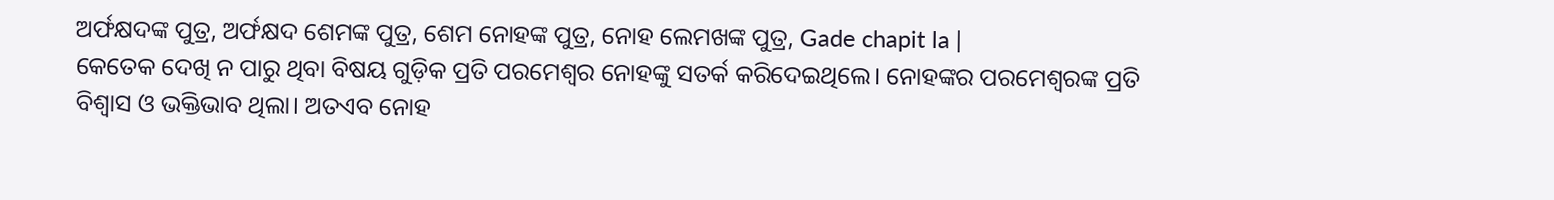ଅର୍ଫକ୍ଷଦଙ୍କ ପୁତ୍ର, ଅର୍ଫକ୍ଷଦ ଶେମଙ୍କ ପୁତ୍ର, ଶେମ ନୋହଙ୍କ ପୁତ୍ର, ନୋହ ଲେମଖଙ୍କ ପୁତ୍ର, Gade chapit la |
କେତେକ ଦେଖି ନ ପାରୁ ଥିବା ବିଷୟ ଗୁଡ଼ିକ ପ୍ରତି ପରମେଶ୍ୱର ନୋହଙ୍କୁ ସତର୍କ କରିଦେଇଥିଲେ। ନୋହଙ୍କର ପରମେଶ୍ୱରଙ୍କ ପ୍ରତି ବିଶ୍ୱାସ ଓ ଭକ୍ତିଭାବ ଥିଲା। ଅତଏବ ନୋହ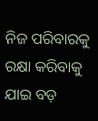ନିଜ ପରିବାରକୁ ରକ୍ଷା କରିବାକୁ ଯାଇ ବଡ଼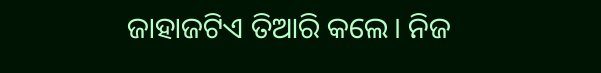ଜାହାଜଟିଏ ତିଆରି କଲେ। ନିଜ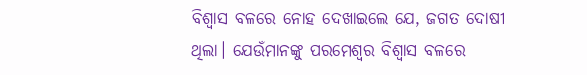ବିଶ୍ୱାସ ବଳରେ ନୋହ ଦେଖାଇଲେ ଯେ, ଜଗତ ଦୋଷୀ ଥିଲା। ଯେଉଁମାନଙ୍କୁ ପରମେଶ୍ୱର ବିଶ୍ୱାସ ବଳରେ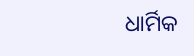ଧାର୍ମିକ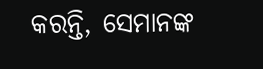କରନ୍ତି, ସେମାନଙ୍କ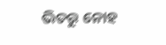ଭିତରୁ ନୋହ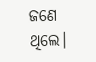ଜଣେ ଥିଲେ।